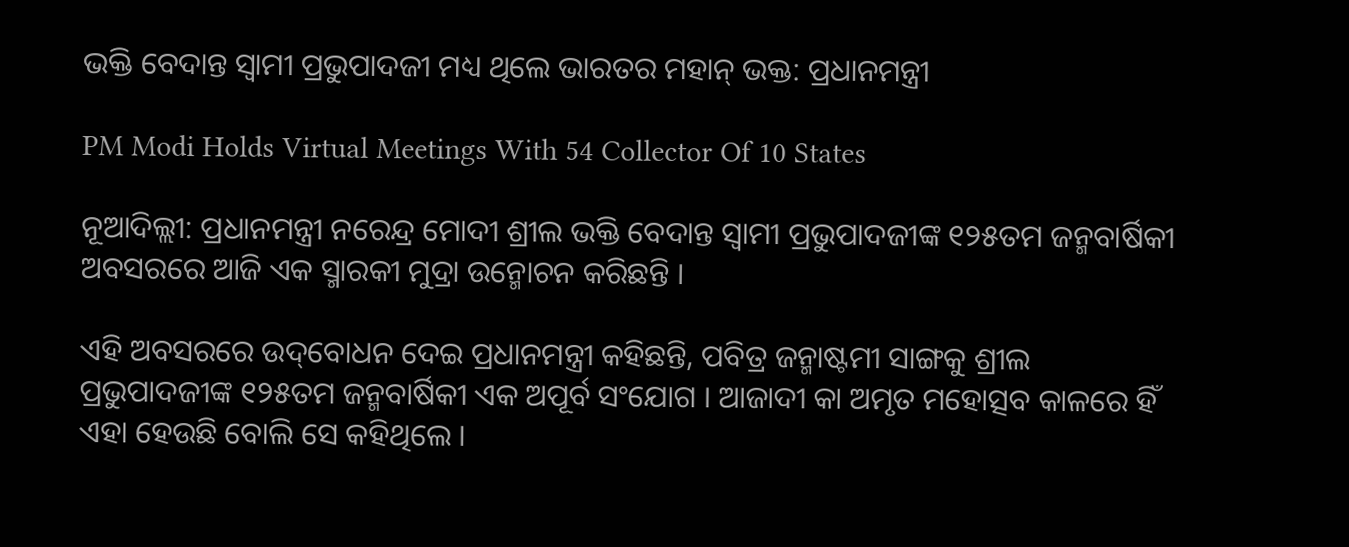ଭକ୍ତି ବେଦାନ୍ତ ସ୍ୱାମୀ ପ୍ରଭୁପାଦଜୀ ମଧ୍ୟ ଥିଲେ ଭାରତର ମହାନ୍ ଭକ୍ତ: ପ୍ରଧାନମନ୍ତ୍ରୀ

PM Modi Holds Virtual Meetings With 54 Collector Of 10 States

ନୂଆଦିଲ୍ଲୀ: ପ୍ରଧାନମନ୍ତ୍ରୀ ନରେନ୍ଦ୍ର ମୋଦୀ ଶ୍ରୀଲ ଭକ୍ତି ବେଦାନ୍ତ ସ୍ୱାମୀ ପ୍ରଭୁପାଦଜୀଙ୍କ ୧୨୫ତମ ଜନ୍ମବାର୍ଷିକୀ ଅବସରରେ ଆଜି ଏକ ସ୍ମାରକୀ ମୁଦ୍ରା ଉନ୍ମୋଚନ କରିଛନ୍ତି ।

ଏହି ଅବସରରେ ଉଦ୍‌ବୋଧନ ଦେଇ ପ୍ରଧାନମନ୍ତ୍ରୀ କହିଛନ୍ତି, ପବିତ୍ର ଜନ୍ମାଷ୍ଟମୀ ସାଙ୍ଗକୁ ଶ୍ରୀଲ ପ୍ରଭୁପାଦଜୀଙ୍କ ୧୨୫ତମ ଜନ୍ମବାର୍ଷିକୀ ଏକ ଅପୂର୍ବ ସଂଯୋଗ । ଆଜାଦୀ କା ଅମୃତ ମହୋତ୍ସବ କାଳରେ ହିଁ ଏହା ହେଉଛି ବୋଲି ସେ କହିଥିଲେ ।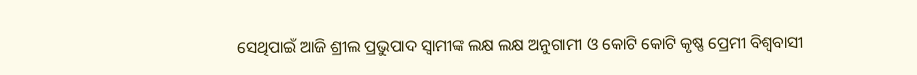ସେଥିପାଇଁ ଆଜି ଶ୍ରୀଲ ପ୍ରଭୁପାଦ ସ୍ୱାମୀଙ୍କ ଲକ୍ଷ ଲକ୍ଷ ଅନୁଗାମୀ ଓ କୋଟି କୋଟି କୃଷ୍ଣ ପ୍ରେମୀ ବିଶ୍ୱବାସୀ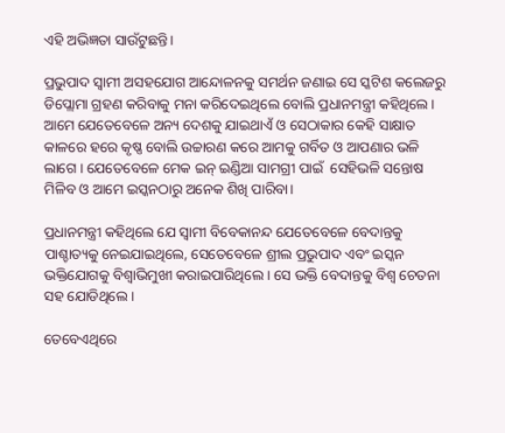ଏହି ଅଭିଜ୍ଞତା ସାଉଁଟୁଛନ୍ତି।

ପ୍ରଭୁପାଦ ସ୍ୱାମୀ ଅସହଯୋଗ ଆନ୍ଦୋଳନକୁ ସମର୍ଥନ ଜଣାଇ ସେ ସ୍କଟିଶ କଲେଜରୁ ଡିପ୍ଲୋମା ଗ୍ରହଣ କରିବାକୁ ମନା କରିଦେଇଥିଲେ ବୋଲି ପ୍ରଧାନମନ୍ତ୍ରୀ କହିଥିଲେ। ଆମେ ଯେତେବେଳେ ଅନ୍ୟ ଦେଶକୁ ଯାଇଥାଏଁ ଓ ସେଠାକାର କେହି ସାକ୍ଷାତ କାଳରେ ହରେ କୃଷ୍ଣ ବୋଲି ଉଚ୍ଚାରଣ କରେ ଆମକୁ ଗର୍ବିତ ଓ ଆପଣାର ଭଳି ଲାଗେ । ଯେତେବେଳେ ମେକ ଇନ୍ ଇଣ୍ଡିଆ ସାମଗ୍ରୀ ପାଇଁ  ସେହିଭଳି ସନ୍ତୋଷ ମିଳିବ ଓ ଆମେ ଇସ୍କନଠାରୁ ଅନେକ ଶିଖି ପାରିବା।

ପ୍ରଧାନମନ୍ତ୍ରୀ କହିଥିଲେ ଯେ ସ୍ୱାମୀ ବିବେକାନନ୍ଦ ଯେତେବେଳେ ବେଦାନ୍ତକୁ ପାଶ୍ଚାତ୍ୟକୁ ନେଇଯାଇଥିଲେ, ସେତେବେଳେ ଶ୍ରୀଲ ପ୍ରଭୁପାଦ ଏବଂ ଇସ୍କନ ଭକ୍ତିଯୋଗକୁ ବିଶ୍ୱାଭିମୁଖୀ କରାଇପାରିଥିଲେ । ସେ ଭକ୍ତି ବେଦାନ୍ତକୁ ବିଶ୍ୱ ଚେତନା ସହ ଯୋଡିଥିଲେ ।

ତେବେଏଥିରେ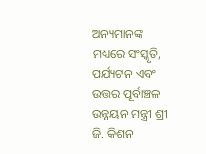ଅନ୍ୟମାନଙ୍କ ମଧ୍ୟରେ ସଂସ୍କୃତି, ପର୍ଯ୍ୟଟନ ଏବଂ ଉତ୍ତର ପୂର୍ବାଞ୍ଚଳ ଉନ୍ନୟନ ମନ୍ତ୍ରୀ ଶ୍ରୀ ଜି. କିଶନ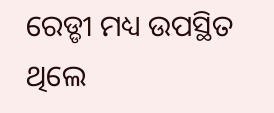ରେଡ୍ଡୀ ମଧ୍ୟ ଉପସ୍ଥିତ ଥିଲେ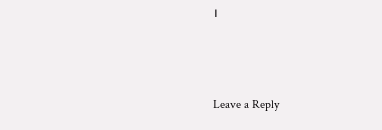।



Leave a Reply